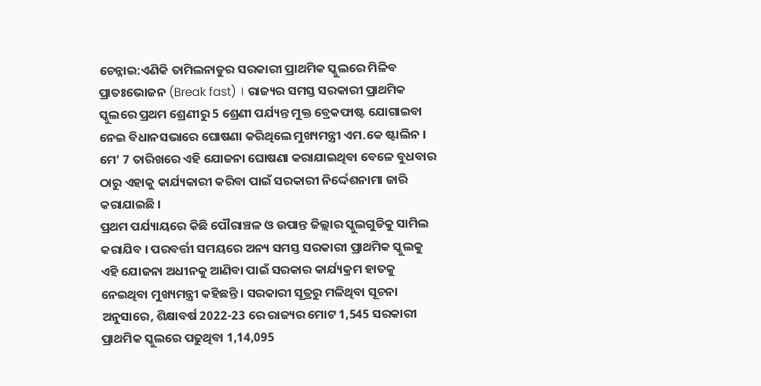ଚେନ୍ନାଇ:ଏଣିକି ତାମିଲନାଡୁର ସରକାରୀ ପ୍ରାଥମିକ ସ୍କୁଲରେ ମିଳିବ ପ୍ରାତଃଭୋଜନ (Break fast) । ରାଜ୍ୟର ସମସ୍ତ ସରକାରୀ ପ୍ରାଥମିକ ସ୍କୁଲରେ ପ୍ରଥମ ଶ୍ରେଣୀରୁ 5 ଶ୍ରେଣୀ ପର୍ଯ୍ୟନ୍ତ ମୁକ୍ତ ବ୍ରେକଫାଷ୍ଟ ଯୋଗାଇବା ନେଇ ବିଧାନସଭାରେ ଘୋଷଣା କରିଥିଲେ ମୁଖ୍ୟମନ୍ତ୍ରୀ ଏମ.କେ ଷ୍ଟାଲିନ । ମେ’ 7 ତାରିଖରେ ଏହି ଯୋଜନା ଘୋଷଣା କରାଯାଇଥିବା ବେଳେ ବୁଧବାର ଠାରୁ ଏହାକୁ କାର୍ଯ୍ୟକାରୀ କରିବା ପାଇଁ ସରକାରୀ ନିର୍ଦ୍ଦେଶନାମା ଜାରି କରାଯାଇଛି ।
ପ୍ରଥମ ପର୍ଯ୍ୟାୟରେ କିଛି ପୌରାଞ୍ଚଳ ଓ ଉପାନ୍ତ ଜିଲ୍ଲାର ସ୍କୁଲଗୁଡିକୁ ସାମିଲ କରାଯିବ । ପରବର୍ତ୍ତୀ ସମୟରେ ଅନ୍ୟ ସମସ୍ତ ସରକାରୀ ପ୍ରାଥମିକ ସ୍କୁଲକୁ ଏହି ଯୋଜନା ଅଧୀନକୁ ଆଣିବା ପାଇଁ ସରକାର କାର୍ଯ୍ୟକ୍ରମ ହାତକୁ ନେଇଥିବା ମୁଖ୍ୟମନ୍ତ୍ରୀ କହିଛନ୍ତି । ସରକାରୀ ସୂତ୍ରରୁ ମଳିଥିବା ସୂଚନା ଅନୁସାରେ, ଶିକ୍ଷାବର୍ଷ 2022-23 ରେ ରାଜ୍ୟର ମୋଟ 1,545 ସରକାରୀ ପ୍ରାଥମିକ ସ୍କୁଲରେ ପଢୁଥିବା 1,14,095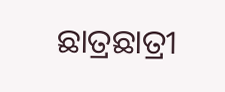ଛାତ୍ରଛାତ୍ରୀ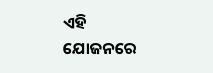ଏହି ଯୋଜନରେ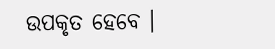ଉପକୃତ ହେବେ ।